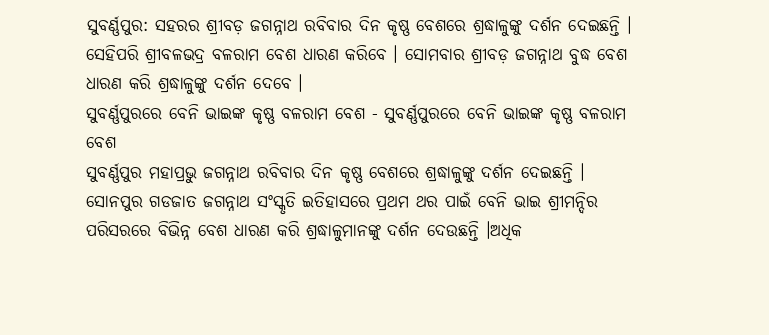ସୁବର୍ଣ୍ଣପୁର: ସହରର ଶ୍ରୀବଡ଼ ଜଗନ୍ନାଥ ରବିବାର ଦିନ କୃଷ୍ଣ ବେଶରେ ଶ୍ରଦ୍ଧାଳୁଙ୍କୁ ଦର୍ଶନ ଦେଇଛନ୍ତି । ସେହିପରି ଶ୍ରୀବଳଭଦ୍ର ବଳରାମ ବେଶ ଧାରଣ କରିବେ । ସୋମବାର ଶ୍ରୀବଡ଼ ଜଗନ୍ନାଥ ବୁଦ୍ଧ ବେଶ ଧାରଣ କରି ଶ୍ରଦ୍ଧାଳୁଙ୍କୁ ଦର୍ଶନ ଦେବେ ।
ସୁବର୍ଣ୍ଣପୁରରେ ବେନି ଭାଇଙ୍କ କୃଷ୍ଣ ବଳରାମ ବେଶ - ସୁବର୍ଣ୍ଣପୁରରେ ବେନି ଭାଇଙ୍କ କୃଷ୍ଣ ବଳରାମ ବେଶ
ସୁବର୍ଣ୍ଣପୁର ମହାପ୍ରଭୁ ଜଗନ୍ନାଥ ରବିବାର ଦିନ କୃଷ୍ଣ ବେଶରେ ଶ୍ରଦ୍ଧାଳୁଙ୍କୁ ଦର୍ଶନ ଦେଇଛନ୍ତି । ସୋନପୁର ଗଡଜାତ ଜଗନ୍ନାଥ ସଂସ୍କୃତି ଇତିହାସରେ ପ୍ରଥମ ଥର ପାଇଁ ବେନି ଭାଇ ଶ୍ରୀମନ୍ଦିର ପରିସରରେ ବିଭିନ୍ନ ବେଶ ଧାରଣ କରି ଶ୍ରଦ୍ଧାଳୁମାନଙ୍କୁ ଦର୍ଶନ ଦେଉଛନ୍ତି ।ଅଧିକ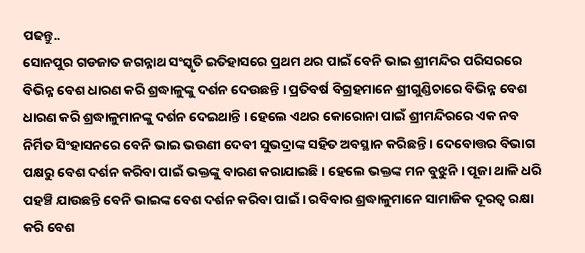ପଢନ୍ତୁ..
ସୋନପୁର ଗଡଜାତ ଜଗନ୍ନାଥ ସଂସ୍କୃତି ଇତିହାସରେ ପ୍ରଥମ ଥର ପାଇଁ ବେନି ଭାଇ ଶ୍ରୀମନ୍ଦିର ପରିସରରେ ବିଭିନ୍ନ ବେଶ ଧାରଣ କରି ଶ୍ରଦ୍ଧାଳୁଙ୍କୁ ଦର୍ଶନ ଦେଉଛନ୍ତି । ପ୍ରତିବର୍ଷ ବିଗ୍ରହମାନେ ଶ୍ରୀଗୁଣ୍ଡିଚାରେ ବିଭିନ୍ନ ବେଶ ଧାରଣ କରି ଶ୍ରଦ୍ଧାଳୁମାନଙ୍କୁ ଦର୍ଶନ ଦେଇଥାନ୍ତି । ହେଲେ ଏଥର କୋରୋନା ପାଇଁ ଶ୍ରୀମନ୍ଦିରରେ ଏକ ନବ ନିର୍ମିତ ସିଂହାସନରେ ବେନି ଭାଇ ଭଉଣୀ ଦେବୀ ସୁଭଦ୍ରାଙ୍କ ସହିତ ଅବସ୍ଥାନ କରିଛନ୍ତି । ଦେବୋତ୍ତର ବିଭାଗ ପକ୍ଷରୁ ବେଶ ଦର୍ଶନ କରିବା ପାଇଁ ଭକ୍ତଙ୍କୁ ବାରଣ କରାଯାଇଛି । ହେଲେ ଭକ୍ତଙ୍କ ମନ ବୁଝୁନି । ପୂଜା ଥାଳି ଧରି ପହଞ୍ଚି ଯାଉଛନ୍ତି ବେନି ଭାଇଙ୍କ ବେଶ ଦର୍ଶନ କରିବା ପାଇଁ । ରବିବାର ଶ୍ରଦ୍ଧାଳୁମାନେ ସାମାଜିକ ଦୂରତ୍ବ ରକ୍ଷା କରି ବେଶ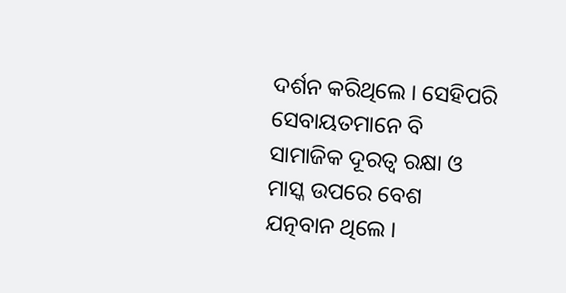ଦର୍ଶନ କରିଥିଲେ । ସେହିପରି ସେବାୟତମାନେ ବି ସାମାଜିକ ଦୂରତ୍ବ ରକ୍ଷା ଓ ମାସ୍କ ଉପରେ ବେଶ ଯତ୍ନବାନ ଥିଲେ ।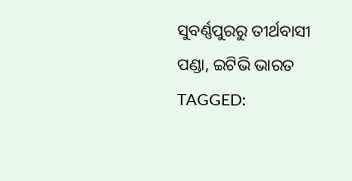ସୁବର୍ଣ୍ଣପୁରରୁ ତୀର୍ଥବାସୀ ପଣ୍ଡା, ଇଟିଭି ଭାରତ
TAGGED: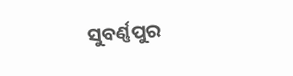ସୁବର୍ଣ୍ଣପୁର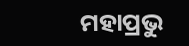ମହାପ୍ରଭୁ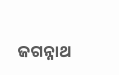ଜଗନ୍ନାଥ